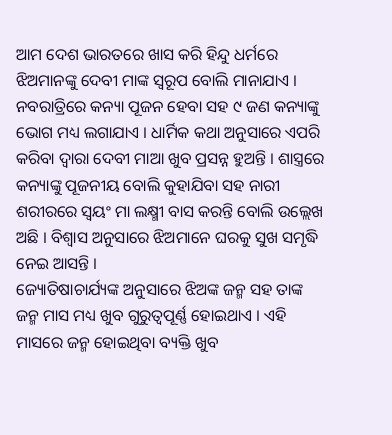ଆମ ଦେଶ ଭାରତରେ ଖାସ କରି ହିନ୍ଦୁ ଧର୍ମରେ ଝିଅମାନଙ୍କୁ ଦେବୀ ମାଙ୍କ ସ୍ୱରୂପ ବୋଲି ମାନାଯାଏ । ନବରାତ୍ରିରେ କନ୍ୟା ପୂଜନ ହେବା ସହ ୯ ଜଣ କନ୍ୟାଙ୍କୁ ଭୋଗ ମଧ୍ୟ ଲଗାଯାଏ । ଧାର୍ମିକ କଥା ଅନୁସାରେ ଏପରି କରିବା ଦ୍ଵାରା ଦେବୀ ମାଆ ଖୁବ ପ୍ରସନ୍ନ ହୁଅନ୍ତି । ଶାସ୍ତ୍ରରେ କନ୍ୟାଙ୍କୁ ପୂଜନୀୟ ବୋଲି କୁହାଯିବା ସହ ନାରୀ ଶରୀରରେ ସ୍ଵୟଂ ମା ଲକ୍ଷ୍ମୀ ବାସ କରନ୍ତି ବୋଲି ଉଲ୍ଲେଖ ଅଛି । ବିଶ୍ବାସ ଅନୁସାରେ ଝିଅମାନେ ଘରକୁ ସୁଖ ସମୃଦ୍ଧି ନେଇ ଆସନ୍ତି ।
ଜ୍ୟୋତିଷାଚାର୍ଯ୍ୟଙ୍କ ଅନୁସାରେ ଝିଅଙ୍କ ଜନ୍ମ ସହ ତାଙ୍କ ଜନ୍ମ ମାସ ମଧ୍ୟ ଖୁବ ଗୁରୁତ୍ୱପୂର୍ଣ୍ଣ ହୋଇଥାଏ । ଏହି ମାସରେ ଜନ୍ମ ହୋଇଥିବା ବ୍ୟକ୍ତି ଖୁବ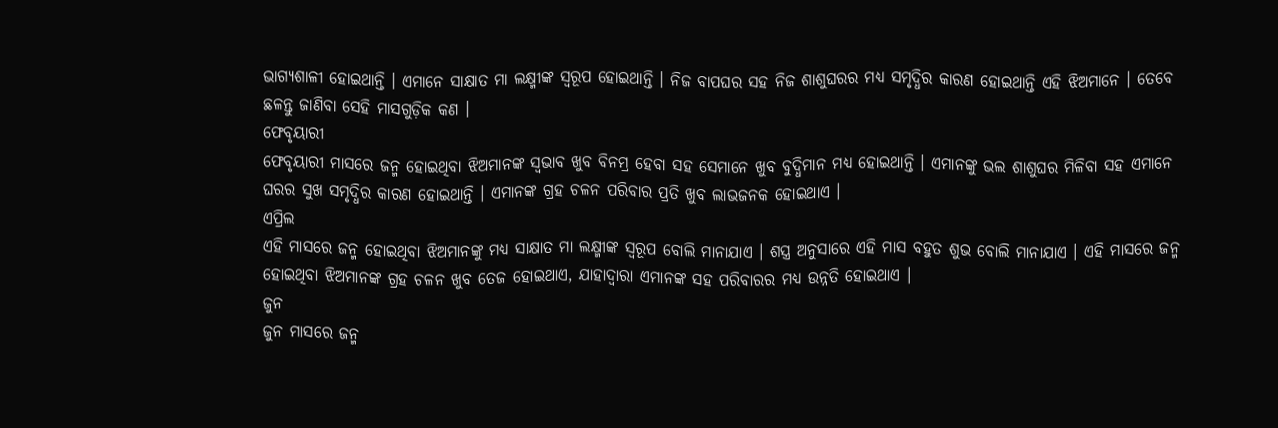ଭାଗ୍ୟଶାଳୀ ହୋଇଥାନ୍ତି । ଏମାନେ ସାକ୍ଷାତ ମା ଲକ୍ଷ୍ମୀଙ୍କ ସ୍ୱରୂପ ହୋଇଥାନ୍ତି । ନିଜ ବାପଘର ସହ ନିଜ ଶାଶୁଘରର ମଧ୍ୟ ସମୃଦ୍ଧିର କାରଣ ହୋଇଥାନ୍ତି ଏହି ଝିଅମାନେ । ତେବେ ଛଳନ୍ତୁ ଜାଣିବା ସେହି ମାସଗୁଡ଼ିକ କଣ ।
ଫେବୃୟାରୀ
ଫେବୃୟାରୀ ମାସରେ ଜନ୍ମ ହୋଇଥିବା ଝିଅମାନଙ୍କ ସ୍ଵଭାବ ଖୁବ ବିନମ୍ର ହେବା ସହ ସେମାନେ ଖୁବ ବୁଦ୍ଧିମାନ ମଧ୍ୟ ହୋଇଥାନ୍ତି । ଏମାନଙ୍କୁ ଭଲ ଶାଶୁଘର ମିଳିବା ସହ ଏମାନେ ଘରର ସୁଖ ସମୃଦ୍ଧିର କାରଣ ହୋଇଥାନ୍ତି । ଏମାନଙ୍କ ଗ୍ରହ ଚଳନ ପରିବାର ପ୍ରତି ଖୁବ ଲାଭଜନକ ହୋଇଥାଏ ।
ଏପ୍ରିଲ
ଏହି ମାସରେ ଜନ୍ମ ହୋଇଥିବା ଝିଅମାନଙ୍କୁ ମଧ୍ୟ ସାକ୍ଷାତ ମା ଲକ୍ଷ୍ମୀଙ୍କ ସ୍ୱରୂପ ବୋଲି ମାନାଯାଏ । ଶସ୍ତ୍ର ଅନୁସାରେ ଏହି ମାସ ବହୁତ ଶୁଭ ବୋଲି ମାନାଯାଏ । ଏହି ମାସରେ ଜନ୍ମ ହୋଇଥିବା ଝିଅମାନଙ୍କ ଗ୍ରହ ଚଳନ ଖୁବ ତେଜ ହୋଇଥାଏ, ଯାହାଦ୍ୱାରା ଏମାନଙ୍କ ସହ ପରିବାରର ମଧ୍ୟ ଉନ୍ନତି ହୋଇଥାଏ ।
ଜୁନ
ଜୁନ ମାସରେ ଜନ୍ମ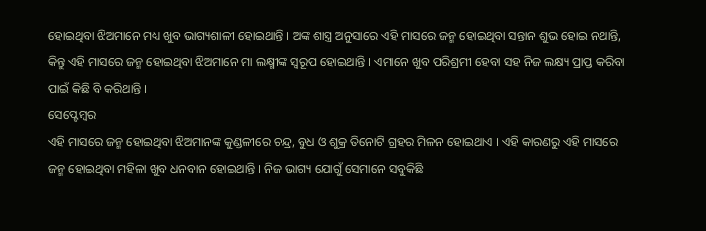ହୋଇଥିବା ଝିଅମାନେ ମଧ୍ୟ ଖୁବ ଭାଗ୍ୟଶାଳୀ ହୋଇଥାନ୍ତି । ଅଙ୍କ ଶାସ୍ତ୍ର ଅନୁସାରେ ଏହି ମାସରେ ଜନ୍ମ ହୋଇଥିବା ସନ୍ତାନ ଶୁଭ ହୋଇ ନଥାନ୍ତି, କିନ୍ତୁ ଏହି ମାସରେ ଜନ୍ମ ହୋଇଥିବା ଝିଅମାନେ ମା ଲକ୍ଷ୍ମୀଙ୍କ ସ୍ୱରୂପ ହୋଇଥାନ୍ତି । ଏମାନେ ଖୁବ ପରିଶ୍ରମୀ ହେବା ସହ ନିଜ ଲକ୍ଷ୍ୟ ପ୍ରାପ୍ତ କରିବା ପାଇଁ କିଛି ବି କରିଥାନ୍ତି ।
ସେପ୍ଟେମ୍ବର
ଏହି ମାସରେ ଜନ୍ମ ହୋଇଥିବା ଝିଅମାନଙ୍କ କୁଣ୍ଡଳୀରେ ଚନ୍ଦ୍ର, ବୁଧ ଓ ଶୁକ୍ର ତିନୋଟି ଗ୍ରହର ମିଳନ ହୋଇଥାଏ । ଏହି କାରଣରୁ ଏହି ମାସରେ ଜନ୍ମ ହୋଇଥିବା ମହିଳା ଖୁବ ଧନବାନ ହୋଇଥାନ୍ତି । ନିଜ ଭାଗ୍ୟ ଯୋଗୁଁ ସେମାନେ ସବୁକିଛି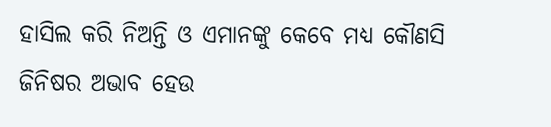ହାସିଲ କରି ନିଅନ୍ତି ଓ ଏମାନଙ୍କୁ କେବେ ମଧ୍ୟ କୌଣସି ଜିନିଷର ଅଭାବ ହେଉ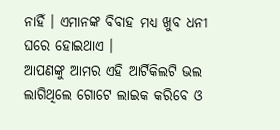ନାହିଁ । ଏମାନଙ୍କ ବିବାହ ମଧ୍ୟ ଖୁବ ଧନୀ ଘରେ ହୋଇଥାଏ ।
ଆପଣଙ୍କୁ ଆମର ଏହି ଆର୍ଟିକିଲଟି ଭଲ ଲାଗିଥିଲେ ଗୋଟେ ଲାଇକ କରିବେ ଓ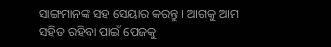ସାଙ୍ଗମାନଙ୍କ ସହ ସେୟାର କରନ୍ତୁ । ଆଗକୁ ଆମ ସହିତ ରହିବା ପାଇଁ ପେଜକୁ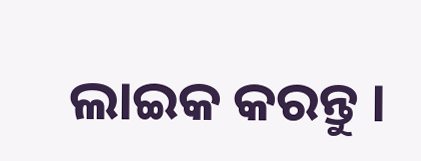ଲାଇକ କରନ୍ତୁ ।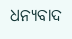ଧନ୍ୟବାଦ